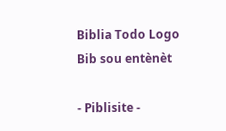Biblia Todo Logo
Bib sou entènèt

- Piblisite -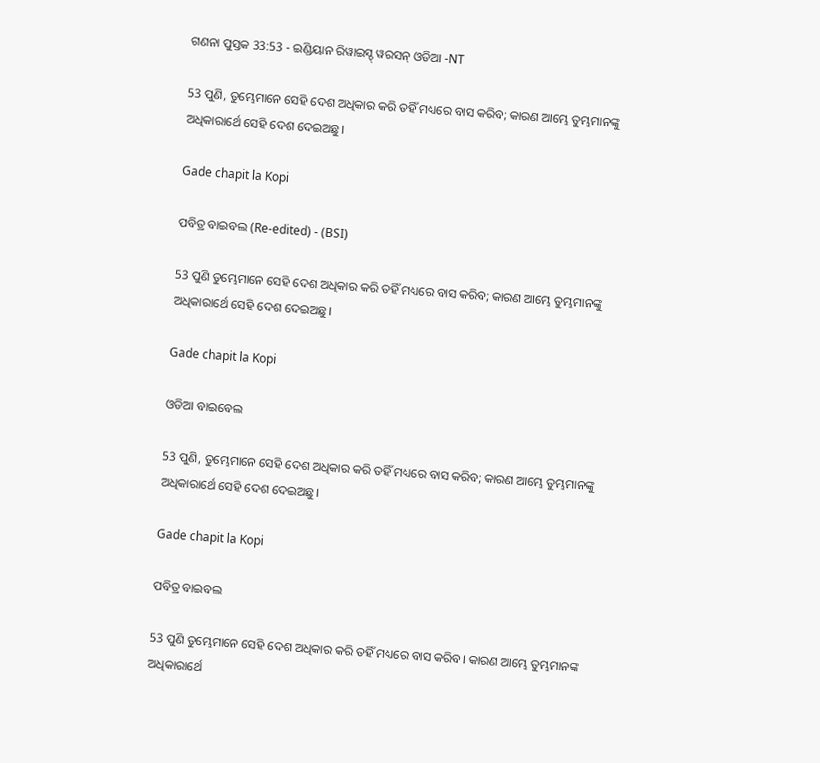ଗଣନା ପୁସ୍ତକ 33:53 - ଇଣ୍ଡିୟାନ ରିୱାଇସ୍ଡ୍ ୱରସନ୍ ଓଡିଆ -NT

53 ପୁଣି, ତୁମ୍ଭେମାନେ ସେହି ଦେଶ ଅଧିକାର କରି ତହିଁ ମଧ୍ୟରେ ବାସ କରିବ; କାରଣ ଆମ୍ଭେ ତୁମ୍ଭମାନଙ୍କୁ ଅଧିକାରାର୍ଥେ ସେହି ଦେଶ ଦେଇଅଛୁ।

Gade chapit la Kopi

ପବିତ୍ର ବାଇବଲ (Re-edited) - (BSI)

53 ପୁଣି ତୁମ୍ଭେମାନେ ସେହି ଦେଶ ଅଧିକାର କରି ତହିଁ ମଧ୍ୟରେ ବାସ କରିବ; କାରଣ ଆମ୍ଭେ ତୁମ୍ଭମାନଙ୍କୁ ଅଧିକାରାର୍ଥେ ସେହି ଦେଶ ଦେଇଅଛୁ।

Gade chapit la Kopi

ଓଡିଆ ବାଇବେଲ

53 ପୁଣି, ତୁମ୍ଭେମାନେ ସେହି ଦେଶ ଅଧିକାର କରି ତହିଁ ମଧ୍ୟରେ ବାସ କରିବ; କାରଣ ଆମ୍ଭେ ତୁମ୍ଭମାନଙ୍କୁ ଅଧିକାରାର୍ଥେ ସେହି ଦେଶ ଦେଇଅଛୁ।

Gade chapit la Kopi

ପବିତ୍ର ବାଇବଲ

53 ପୁଣି ତୁମ୍ଭେମାନେ ସେହି ଦେଶ ଅଧିକାର କରି ତହିଁ ମଧ୍ୟରେ ବାସ କରିବ। କାରଣ ଆମ୍ଭେ ତୁମ୍ଭମାନଙ୍କ ଅଧିକାରାର୍ଥେ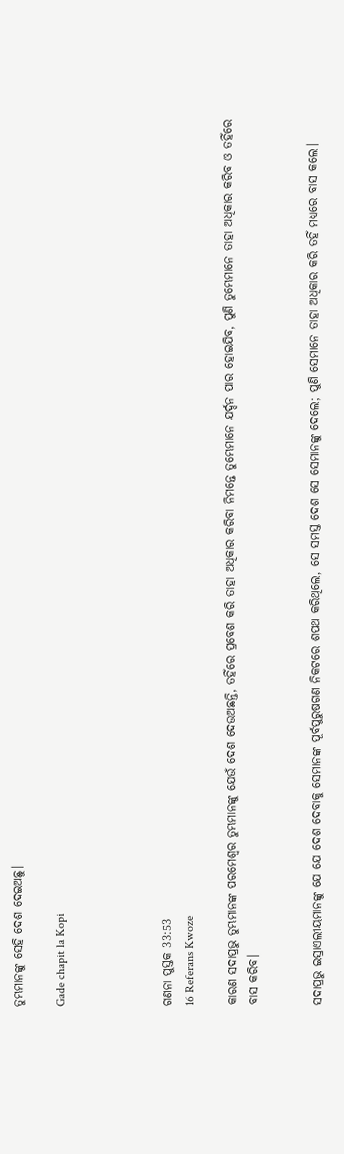ତୁମ୍ଭମାନଙ୍କୁ ସେହି ଦେଶ ଦେଇଅଛୁ।

Gade chapit la Kopi




ଗଣନା ପୁସ୍ତକ 33:53
16 Referans Kwoze

କାରଣ ସଦାପ୍ରଭୁ ତୁମ୍ଭମାନଙ୍କ ପରମେଶ୍ୱର ତୁମ୍ଭମାନଙ୍କୁ ଯେଉଁ ଦେଶ ଦେଉଅଛନ୍ତି, ତହିଁରେ ପ୍ରବେଶ କରି ତାହା ଅଧିକାର କରିବା ନିମନ୍ତେ ତୁମ୍ଭେମାନେ ଯର୍ଦ୍ଦନ ପାର ହୋଇଯିବ, ପୁଣି ତୁମ୍ଭେମାନେ ତାହା ଅଧିକାର କରିବ ଓ ତହିଁରେ ବାସ କରିବ।


ସଦାପ୍ରଭୁ ଇସ୍ରାଏଲୀୟମାନଙ୍କୁ ଯେ ଯେ ଦେଶ ଦେବାକୁ ସେମାନଙ୍କ ପୂର୍ବପୁରୁଷଗଣ ନିକଟରେ ଶପଥ କରିଥିଲେ, ସେ ସମସ୍ତ ଦେଶ ସେ ସେମାନଙ୍କୁ ଦେଲେ; ପୁଣି ସେମାନେ ତାହା ଅଧିକାର କରି ତହିଁ ମଧ୍ୟରେ ବାସ କଲେ।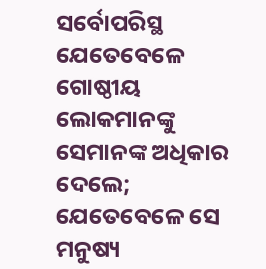ସର୍ବୋପରିସ୍ଥ ଯେତେବେଳେ ଗୋଷ୍ଠୀୟ ଲୋକମାନଙ୍କୁ ସେମାନଙ୍କ ଅଧିକାର ଦେଲେ; ଯେତେବେଳେ ସେ ମନୁଷ୍ୟ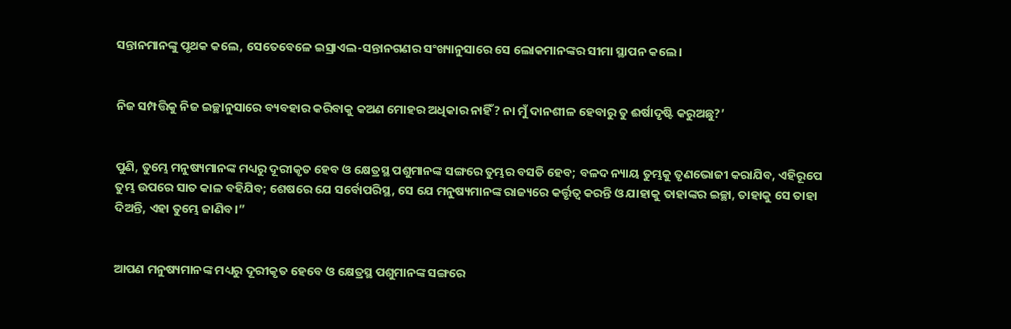ସନ୍ତାନମାନଙ୍କୁ ପୃଥକ କଲେ, ସେତେବେଳେ ଇସ୍ରାଏଲ-ସନ୍ତାନଗଣର ସଂଖ୍ୟାନୁସାରେ ସେ ଲୋକମାନଙ୍କର ସୀମା ସ୍ଥାପନ କଲେ।


ନିଜ ସମ୍ପତ୍ତିକୁ ନିଜ ଇଚ୍ଛାନୁସାରେ ବ୍ୟବହାର କରିବାକୁ କଅଣ ମୋହର ଅଧିକାର ନାହିଁ? ନା ମୁଁ ଦାନଶୀଳ ହେବାରୁ ତୁ ଈର୍ଷାଦୃଷ୍ଟି କରୁଅଛୁ?’


ପୁଣି, ତୁମ୍ଭେ ମନୁଷ୍ୟମାନଙ୍କ ମଧ୍ୟରୁ ଦୂରୀକୃତ ହେବ ଓ କ୍ଷେତ୍ରସ୍ଥ ପଶୁମାନଙ୍କ ସଙ୍ଗରେ ତୁମ୍ଭର ବସତି ହେବ; ବଳଦ ନ୍ୟାୟ ତୁମ୍ଭକୁ ତୃଣଭୋଜୀ କରାଯିବ, ଏହିରୂପେ ତୁମ୍ଭ ଉପରେ ସାତ କାଳ ବହିଯିବ; ଶେଷରେ ଯେ ସର୍ବୋପରିସ୍ଥ, ସେ ଯେ ମନୁଷ୍ୟମାନଙ୍କ ରାଜ୍ୟରେ କର୍ତ୍ତୃତ୍ୱ କରନ୍ତି ଓ ଯାହାକୁ ତାହାଙ୍କର ଇଚ୍ଛା, ତାହାକୁ ସେ ତାହା ଦିଅନ୍ତି, ଏହା ତୁମ୍ଭେ ଜାଣିବ।”


ଆପଣ ମନୁଷ୍ୟମାନଙ୍କ ମଧ୍ୟରୁ ଦୂରୀକୃତ ହେବେ ଓ କ୍ଷେତ୍ରସ୍ଥ ପଶୁମାନଙ୍କ ସଙ୍ଗରେ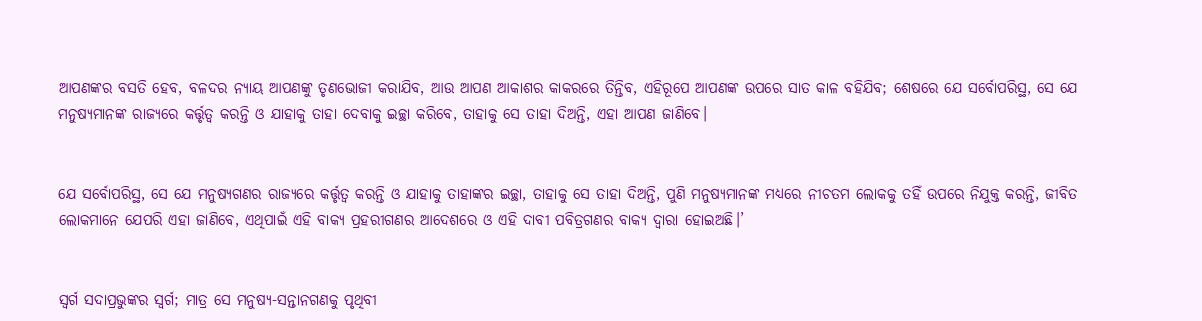ଆପଣଙ୍କର ବସତି ହେବ, ବଳଦର ନ୍ୟାୟ ଆପଣଙ୍କୁ ତୃଣଭୋଜୀ କରାଯିବ, ଆଉ ଆପଣ ଆକାଶର କାକରରେ ତିନ୍ତିବ, ଏହିରୂପେ ଆପଣଙ୍କ ଉପରେ ସାତ କାଳ ବହିଯିବ; ଶେଷରେ ଯେ ସର୍ବୋପରିସ୍ଥ, ସେ ଯେ ମନୁଷ୍ୟମାନଙ୍କ ରାଜ୍ୟରେ କର୍ତ୍ତୃତ୍ୱ କରନ୍ତି ଓ ଯାହାକୁ ତାହା ଦେବାକୁ ଇଚ୍ଛା କରିବେ, ତାହାକୁ ସେ ତାହା ଦିଅନ୍ତି, ଏହା ଆପଣ ଜାଣିବେ।


ଯେ ସର୍ବୋପରିସ୍ଥ, ସେ ଯେ ମନୁଷ୍ୟଗଣର ରାଜ୍ୟରେ କର୍ତ୍ତୃତ୍ୱ କରନ୍ତି ଓ ଯାହାକୁ ତାହାଙ୍କର ଇଚ୍ଛା, ତାହାକୁ ସେ ତାହା ଦିଅନ୍ତି, ପୁଣି ମନୁଷ୍ୟମାନଙ୍କ ମଧ୍ୟରେ ନୀଚତମ ଲୋକକୁ ତହିଁ ଉପରେ ନିଯୁକ୍ତ କରନ୍ତି, ଜୀବିତ ଲୋକମାନେ ଯେପରି ଏହା ଜାଣିବେ, ଏଥିପାଇଁ ଏହି ବାକ୍ୟ ପ୍ରହରୀଗଣର ଆଦେଶରେ ଓ ଏହି ଦାବୀ ପବିତ୍ରଗଣର ବାକ୍ୟ ଦ୍ୱାରା ହୋଇଅଛି।’


ସ୍ୱର୍ଗ ସଦାପ୍ରଭୁଙ୍କର ସ୍ୱର୍ଗ; ମାତ୍ର ସେ ମନୁଷ୍ୟ-ସନ୍ତାନଗଣକୁ ପୃଥିବୀ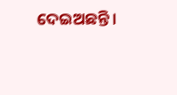ଦେଇଅଛନ୍ତି।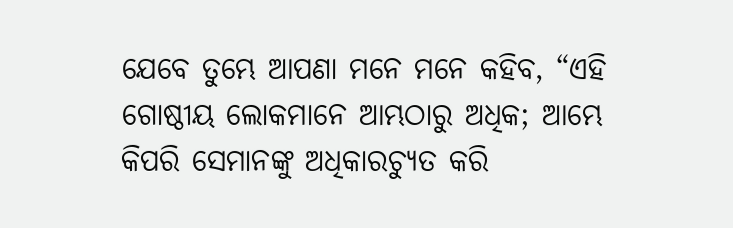ଯେବେ ତୁମ୍ଭେ ଆପଣା ମନେ ମନେ କହିବ, “ଏହି ଗୋଷ୍ଠୀୟ ଲୋକମାନେ ଆମ୍ଭଠାରୁ ଅଧିକ; ଆମ୍ଭେ କିପରି ସେମାନଙ୍କୁ ଅଧିକାରଚ୍ୟୁତ କରି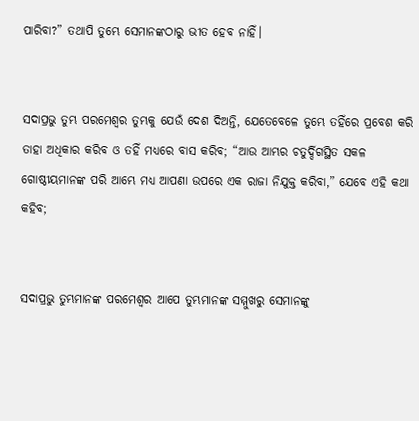ପାରିବା?” ତଥାପି ତୁମ୍ଭେ ସେମାନଙ୍କଠାରୁ ଭୀତ ହେବ ନାହିଁ।


ସଦାପ୍ରଭୁ ତୁମ୍ଭ ପରମେଶ୍ୱର ତୁମ୍ଭକୁ ଯେଉଁ ଦେଶ ଦିଅନ୍ତି, ଯେତେବେଳେ ତୁମ୍ଭେ ତହିଁରେ ପ୍ରବେଶ କରି ତାହା ଅଧିକାର କରିବ ଓ ତହିଁ ମଧ୍ୟରେ ବାସ କରିବ; “ଆଉ ଆମ୍ଭର ଚତୁର୍ଦ୍ଦିଗସ୍ଥିତ ସକଳ ଗୋଷ୍ଠୀୟମାନଙ୍କ ପରି ଆମ୍ଭେ ମଧ୍ୟ ଆପଣା ଉପରେ ଏକ ରାଜା ନିଯୁକ୍ତ କରିବା,” ଯେବେ ଏହି କଥା କହିବ;


ସଦାପ୍ରଭୁ ତୁମ୍ଭମାନଙ୍କ ପରମେଶ୍ୱର ଆପେ ତୁମ୍ଭମାନଙ୍କ ସମ୍ମୁଖରୁ ସେମାନଙ୍କୁ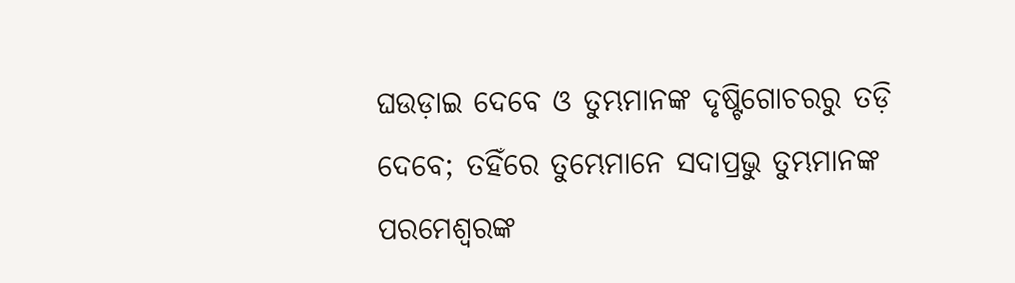ଘଉଡ଼ାଇ ଦେବେ ଓ ତୁମ୍ଭମାନଙ୍କ ଦୃଷ୍ଟିଗୋଚରରୁ ତଡ଼ି ଦେବେ; ତହିଁରେ ତୁମ୍ଭେମାନେ ସଦାପ୍ରଭୁ ତୁମ୍ଭମାନଙ୍କ ପରମେଶ୍ୱରଙ୍କ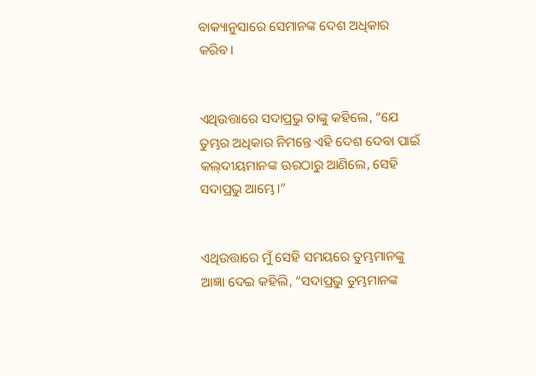ବାକ୍ୟାନୁସାରେ ସେମାନଙ୍କ ଦେଶ ଅଧିକାର କରିବ।


ଏଥିଉତ୍ତାରେ ସଦାପ୍ରଭୁ ତାଙ୍କୁ କହିଲେ, “ଯେ ତୁମ୍ଭର ଅଧିକାର ନିମନ୍ତେ ଏହି ଦେଶ ଦେବା ପାଇଁ କଲ୍‍ଦୀୟମାନଙ୍କ ଊରଠାରୁ ଆଣିଲେ, ସେହି ସଦାପ୍ରଭୁ ଆମ୍ଭେ।”


ଏଥିଉତ୍ତାରେ ମୁଁ ସେହି ସମୟରେ ତୁମ୍ଭମାନଙ୍କୁ ଆଜ୍ଞା ଦେଇ କହିଲି, “ସଦାପ୍ରଭୁ ତୁମ୍ଭମାନଙ୍କ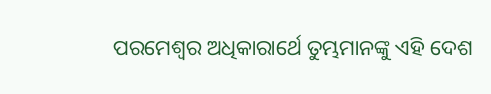ପରମେଶ୍ୱର ଅଧିକାରାର୍ଥେ ତୁମ୍ଭମାନଙ୍କୁ ଏହି ଦେଶ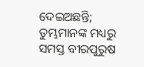ଦେଇଅଛନ୍ତି; ତୁମ୍ଭମାନଙ୍କ ମଧ୍ୟରୁ ସମସ୍ତ ବୀରପୁରୁଷ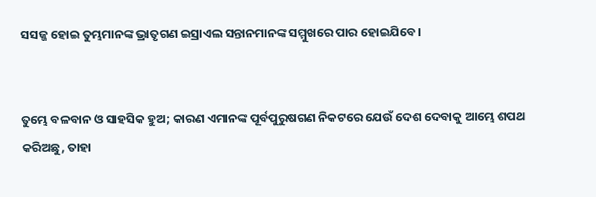ସସଜ୍ଜ ହୋଇ ତୁମ୍ଭମାନଙ୍କ ଭ୍ରାତୃଗଣ ଇସ୍ରାଏଲ ସନ୍ତାନମାନଙ୍କ ସମ୍ମୁଖରେ ପାର ହୋଇଯିବେ।


ତୁମ୍ଭେ ବଳବାନ ଓ ସାହସିକ ହୁଅ; କାରଣ ଏମାନଙ୍କ ପୂର୍ବପୁରୁଷଗଣ ନିକଟରେ ଯେଉଁ ଦେଶ ଦେବାକୁ ଆମ୍ଭେ ଶପଥ କରିଅଛୁ, ତାହା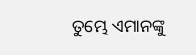ତୁମ୍ଭେ ଏମାନଙ୍କୁ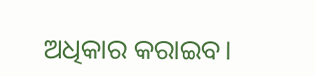ଅଧିକାର କରାଇବ।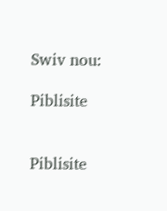Swiv nou:

Piblisite


Piblisite